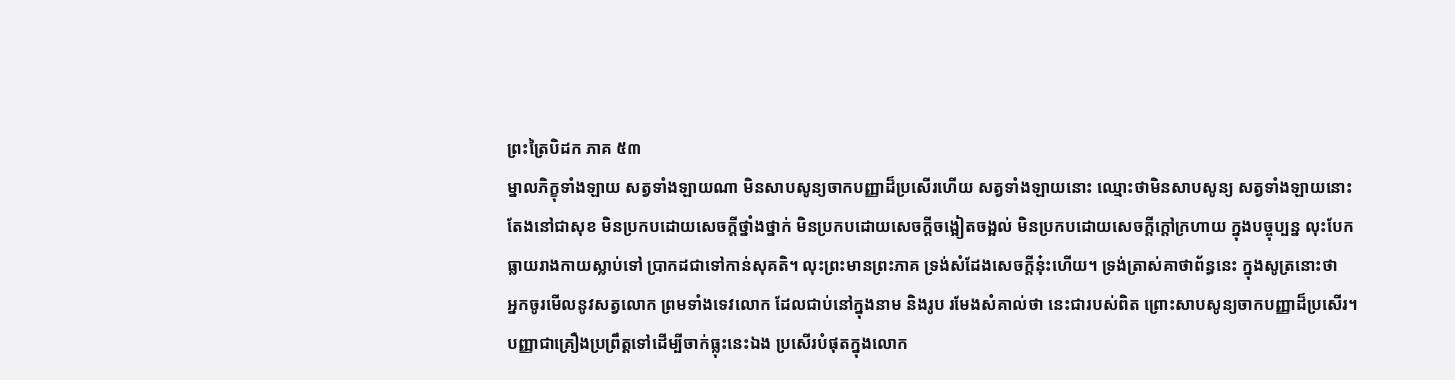ព្រះត្រៃបិដក ភាគ ៥៣
ម្នាលភិក្ខុទាំងឡាយ សត្វទាំងឡាយណា មិនសាបសូន្យចាកបញ្ញាដ៏ប្រសើរហើយ សត្វទាំងឡាយនោះ ឈ្មោះថាមិនសាបសូន្យ សត្វទាំងឡាយនោះ តែងនៅជាសុខ មិនប្រកបដោយសេចក្ដីថ្នាំងថ្នាក់ មិនប្រកបដោយសេចក្ដីចង្អៀតចង្អល់ មិនប្រកបដោយសេចក្ដីក្ដៅក្រហាយ ក្នុងបច្ចុប្បន្ន លុះបែកធ្លាយរាងកាយស្លាប់ទៅ ប្រាកដជាទៅកាន់សុគតិ។ លុះព្រះមានព្រះភាគ ទ្រង់សំដែងសេចក្ដីនុ៎ះហើយ។ ទ្រង់ត្រាស់គាថាព័ន្ធនេះ ក្នុងសូត្រនោះថា
អ្នកចូរមើលនូវសត្វលោក ព្រមទាំងទេវលោក ដែលជាប់នៅក្នុងនាម និងរូប រមែងសំគាល់ថា នេះជារបស់ពិត ព្រោះសាបសូន្យចាកបញ្ញាដ៏ប្រសើរ។ បញ្ញាជាគ្រឿងប្រព្រឹត្តទៅដើម្បីចាក់ធ្លុះនេះឯង ប្រសើរបំផុតក្នុងលោក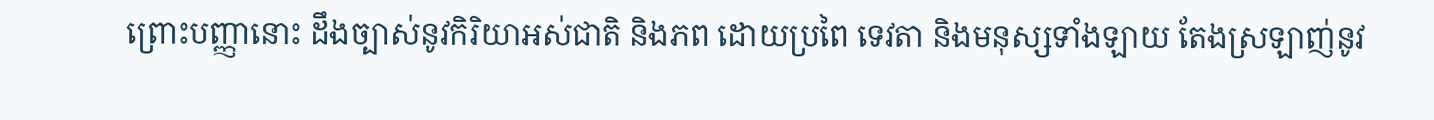ព្រោះបញ្ញានោះ ដឹងច្បាស់នូវកិរិយាអស់ជាតិ និងភព ដោយប្រពៃ ទេវតា និងមនុស្សទាំងឡាយ តែងស្រឡាញ់នូវ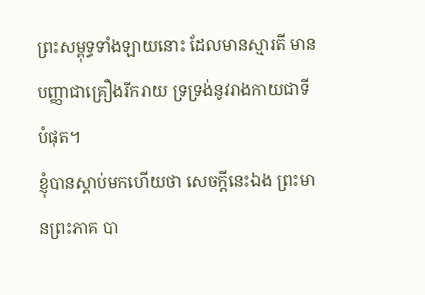ព្រះសម្ពុទ្ធទាំងឡាយនោះ ដែលមានស្មារតី មានបញ្ញាជាគ្រឿងរីករាយ ទ្រទ្រង់នូវរាងកាយជាទីបំផុត។
ខ្ញុំបានស្ដាប់មកហើយថា សេចក្ដីនេះឯង ព្រះមានព្រះភាគ បា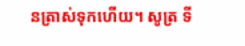នត្រាស់ទុកហើយ។ សូត្រ ទី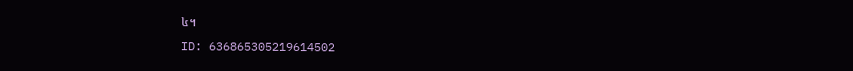៤។
ID: 636865305219614502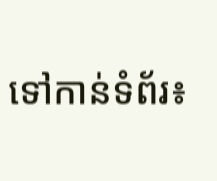ទៅកាន់ទំព័រ៖